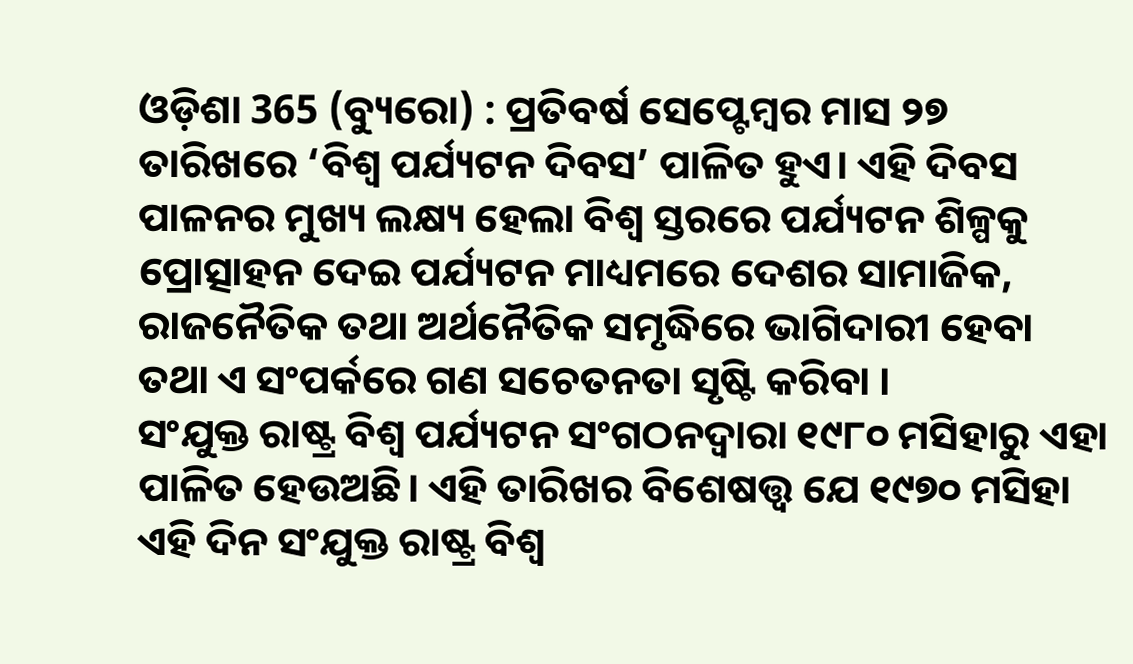ଓଡ଼ିଶା 365 (ବ୍ୟୁରୋ) : ପ୍ରତିବର୍ଷ ସେପ୍ଟେମ୍ବର ମାସ ୨୭ ତାରିଖରେ ‘ବିଶ୍ୱ ପର୍ଯ୍ୟଟନ ଦିବସ’ ପାଳିତ ହୁଏ। ଏହି ଦିବସ ପାଳନର ମୁଖ୍ୟ ଲକ୍ଷ୍ୟ ହେଲା ବିଶ୍ୱ ସ୍ତରରେ ପର୍ଯ୍ୟଟନ ଶିଳ୍ପକୁ ପ୍ରୋତ୍ସାହନ ଦେଇ ପର୍ଯ୍ୟଟନ ମାଧ୍ୟମରେ ଦେଶର ସାମାଜିକ, ରାଜନୈତିକ ତଥା ଅର୍ଥନୈତିକ ସମୃଦ୍ଧିରେ ଭାଗିଦାରୀ ହେବା ତଥା ଏ ସଂପର୍କରେ ଗଣ ସଚେତନତା ସୃଷ୍ଟି କରିବା ।
ସଂଯୁକ୍ତ ରାଷ୍ଟ୍ର ବିଶ୍ୱ ପର୍ଯ୍ୟଟନ ସଂଗଠନଦ୍ୱାରା ୧୯୮୦ ମସିହାରୁ ଏହା ପାଳିତ ହେଉଅଛି। ଏହି ତାରିଖର ବିଶେଷତ୍ତ୍ୱ ଯେ ୧୯୭୦ ମସିହା ଏହି ଦିନ ସଂଯୁକ୍ତ ରାଷ୍ଟ୍ର ବିଶ୍ୱ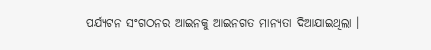ପର୍ଯ୍ୟଟନ ସଂଗଠନର ଆଇନକୁ ଆଇନଗତ ମାନ୍ୟତା ଦିଆଯାଇଥିଲା ।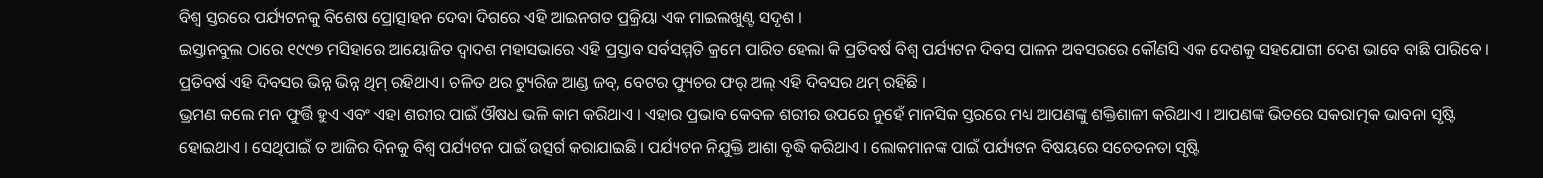ବିଶ୍ୱ ସ୍ତରରେ ପର୍ଯ୍ୟଟନକୁ ବିଶେଷ ପ୍ରୋତ୍ସାହନ ଦେବା ଦିଗରେ ଏହି ଆଇନଗତ ପ୍ରକ୍ରିୟା ଏକ ମାଇଲଖୁଣ୍ଟ ସଦୃଶ ।
ଇସ୍ତାନବୁଲ ଠାରେ ୧୯୯୭ ମସିହାରେ ଆୟୋଜିତ ଦ୍ୱାଦଶ ମହାସଭାରେ ଏହି ପ୍ରସ୍ତାବ ସର୍ବସମ୍ମତି କ୍ରମେ ପାରିତ ହେଲା କି ପ୍ରତିବର୍ଷ ବିଶ୍ୱ ପର୍ଯ୍ୟଟନ ଦିବସ ପାଳନ ଅବସରରେ କୌଣସି ଏକ ଦେଶକୁ ସହଯୋଗୀ ଦେଶ ଭାବେ ବାଛି ପାରିବେ । ପ୍ରତିବର୍ଷ ଏହି ଦିବସର ଭିନ୍ନ ଭିନ୍ନ ଥିମ୍ ରହିଥାଏ। ଚଳିତ ଥର ଟ୍ୟୁରିଜ ଆଣ୍ଡ ଜବ୍, ବେଟର ଫ୍ୟୁଚର ଫର୍ ଅଲ୍ ଏହି ଦିବସର ଥମ୍ ରହିଛି ।
ଭ୍ରମଣ କଲେ ମନ ଫୁର୍ତ୍ତି ହୁଏ ଏବଂ ଏହା ଶରୀର ପାଇଁ ଔଷଧ ଭଳି କାମ କରିଥାଏ । ଏହାର ପ୍ରଭାବ କେବଳ ଶରୀର ଉପରେ ନୁହେଁ ମାନସିକ ସ୍ତରରେ ମଧ୍ୟ ଆପଣଙ୍କୁ ଶକ୍ତିଶାଳୀ କରିଥାଏ । ଆପଣଙ୍କ ଭିତରେ ସକରାତ୍ମକ ଭାବନା ସୃଷ୍ଟି ହୋଇଥାଏ । ସେଥିପାଇଁ ତ ଆଜିର ଦିନକୁ ବିଶ୍ୱ ପର୍ଯ୍ୟଟନ ପାଇଁ ଉତ୍ସର୍ଗ କରାଯାଇଛି । ପର୍ଯ୍ୟଟନ ନିଯୁକ୍ତି ଆଶା ବୃଦ୍ଧି କରିଥାଏ । ଲୋକମାନଙ୍କ ପାଇଁ ପର୍ଯ୍ୟଟନ ବିଷୟରେ ସଚେତନତା ସୃଷ୍ଟି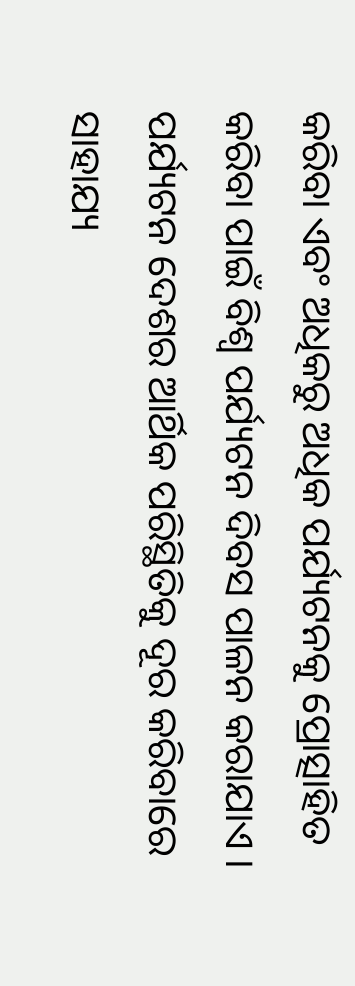କରିବା ଏବଂ ଅଧିକରୁ ଅଧିକ ପର୍ଯ୍ୟଟନକୁ ପ୍ରୋତ୍ସାହିତ କରିବା ପାଇଁ ବିଶ୍ୱ ପର୍ଯ୍ୟଟନ ଦିବସ ପାଳନ କରାଯାଏ । ପର୍ଯ୍ୟଟନ ଦେଶର ଆର୍ଥିକ ପରିସ୍ଥିତିକୁ ଦୂର କରିବାରେ ସାହାଯ୍ୟ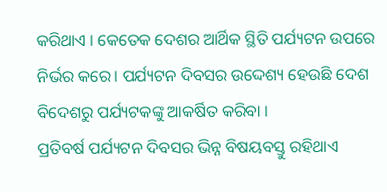କରିଥାଏ । କେତେକ ଦେଶର ଆର୍ଥିକ ସ୍ଥିତି ପର୍ଯ୍ୟଟନ ଉପରେ ନିର୍ଭର କରେ। ପର୍ଯ୍ୟଟନ ଦିବସର ଉଦ୍ଦେଶ୍ୟ ହେଉଛି ଦେଶ ବିଦେଶରୁ ପର୍ଯ୍ୟଟକଙ୍କୁ ଆକର୍ଷିତ କରିବା ।
ପ୍ରତିବର୍ଷ ପର୍ଯ୍ୟଟନ ଦିବସର ଭିନ୍ନ ବିଷୟବସ୍ତୁ ରହିଥାଏ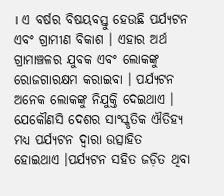। ଏ ବର୍ଷର ବିଷୟବସ୍ତୁ ହେଉଛି ପର୍ଯ୍ୟଟନ ଏବଂ ଗ୍ରାମୀଣ ବିକାଶ । ଏହାର ଅର୍ଥ ଗ୍ରାମାଞ୍ଚଳର ଯୁବକ ଏବଂ ଲୋକଙ୍କୁ ରୋଜଗାରକ୍ଷମ କରାଇବା । ପର୍ଯ୍ୟଟନ ଅନେକ ଲୋକଙ୍କୁ ନିଯୁକ୍ତି ଦେଇଥାଏ । ଯେକୌଣସି ଦେଶର ସାଂସ୍କୃତିକ ଐତିହ୍ୟ ମଧ୍ୟ ପର୍ଯ୍ୟଟନ ଦ୍ୱାରା ଉତ୍ସାହିତ ହୋଇଥାଏ ।ପର୍ଯ୍ୟଟନ ସହିତ ଜଡ଼ିତ ଥିବା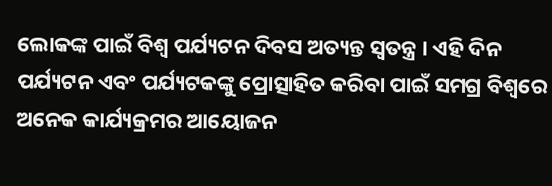ଲୋକଙ୍କ ପାଇଁ ବିଶ୍ୱ ପର୍ଯ୍ୟଟନ ଦିବସ ଅତ୍ୟନ୍ତ ସ୍ୱତନ୍ତ୍ର । ଏହି ଦିନ ପର୍ଯ୍ୟଟନ ଏବଂ ପର୍ଯ୍ୟଟକଙ୍କୁ ପ୍ରୋତ୍ସାହିତ କରିବା ପାଇଁ ସମଗ୍ର ବିଶ୍ୱରେ ଅନେକ କାର୍ଯ୍ୟକ୍ରମର ଆୟୋଜନ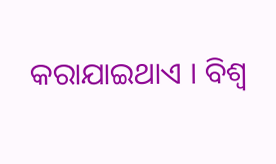କରାଯାଇଥାଏ । ବିଶ୍ୱ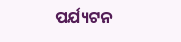ପର୍ଯ୍ୟଟନ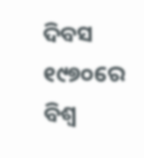ଦିବସ ୧୯୭୦ରେ ବିଶ୍ୱ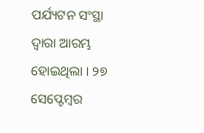ପର୍ଯ୍ୟଟନ ସଂସ୍ଥା ଦ୍ୱାରା ଆରମ୍ଭ ହୋଇଥିଲା । ୨୭ ସେପ୍ଟେମ୍ବର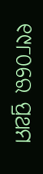୧୯୮୦ରେ ପ୍ରଥମ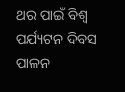ଥର ପାଇଁ ବିଶ୍ୱ ପର୍ଯ୍ୟଟନ ଦିବସ ପାଳନ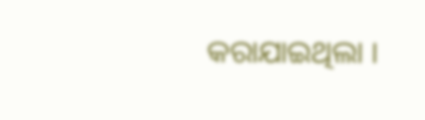କରାଯାଇଥିଲା ।